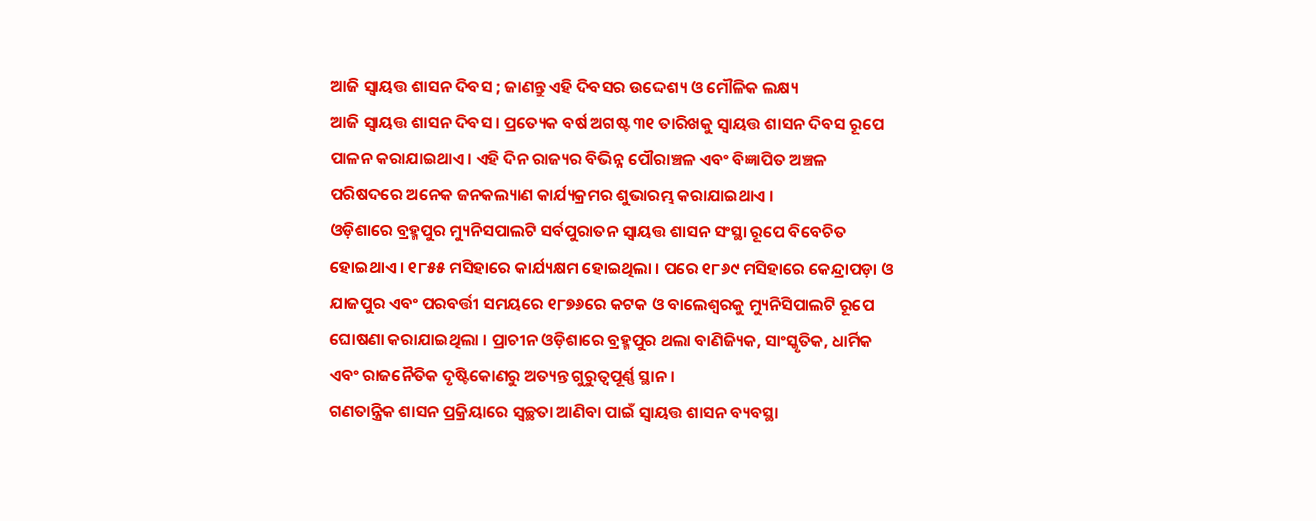ଆଜି ସ୍ୱାୟତ୍ତ ଶାସନ ଦିବସ ; ଜାଣନ୍ତୁ ଏହି ଦିବସର ଉଦ୍ଦେଶ୍ୟ ଓ ମୌଳିକ ଲକ୍ଷ୍ୟ
ଆଜି ସ୍ୱାୟତ୍ତ ଶାସନ ଦିବସ । ପ୍ରତ୍ୟେକ ବର୍ଷ ଅଗଷ୍ଟ ୩୧ ତାରିଖକୁ ସ୍ୱାୟତ୍ତ ଶାସନ ଦିବସ ରୂପେ ପାଳନ କରାଯାଇଥାଏ । ଏହି ଦିନ ରାଜ୍ୟର ବିଭିନ୍ନ ପୌରାଞ୍ଚଳ ଏବଂ ବିଜ୍ଞାପିତ ଅଞ୍ଚଳ ପରିଷଦରେ ଅନେକ ଜନକଲ୍ୟାଣ କାର୍ଯ୍ୟକ୍ରମର ଶୁଭାରମ୍ଭ କରାଯାଇଥାଏ ।
ଓଡ଼ିଶାରେ ବ୍ରହ୍ମପୁର ମ୍ୟୁନିସପାଲଟି ସର୍ବପୁରାତନ ସ୍ୱାୟତ୍ତ ଶାସନ ସଂସ୍ଥା ରୂପେ ବିବେଚିତ ହୋଇଥାଏ । ୧୮୫୫ ମସିହାରେ କାର୍ଯ୍ୟକ୍ଷମ ହୋଇଥିଲା । ପରେ ୧୮୬୯ ମସିହାରେ କେନ୍ଦ୍ରାପଡ଼ା ଓ ଯାଜପୁର ଏବଂ ପରବର୍ତ୍ତୀ ସମୟରେ ୧୮୭୬ରେ କଟକ ଓ ବାଲେଶ୍ୱରକୁ ମ୍ୟୁନିସିପାଲଟି ରୂପେ ଘୋଷଣା କରାଯାଇଥିଲା । ପ୍ରାଚୀନ ଓଡ଼ିଶାରେ ବ୍ରହ୍ମପୁର ଥଲା ବାଣିଜ୍ୟିକ, ସାଂସ୍କୃତିକ, ଧାର୍ମିକ ଏବଂ ରାଜନୈତିକ ଦୃଷ୍ଟିକୋଣରୁ ଅତ୍ୟନ୍ତ ଗୁରୁତ୍ୱପୂର୍ଣ୍ଣ ସ୍ଥାନ ।
ଗଣତାନ୍ତ୍ରିକ ଶାସନ ପ୍ରକ୍ରିୟାରେ ସ୍ୱଚ୍ଛତା ଆଣିବା ପାଇଁ ସ୍ୱାୟତ୍ତ ଶାସନ ବ୍ୟବସ୍ଥା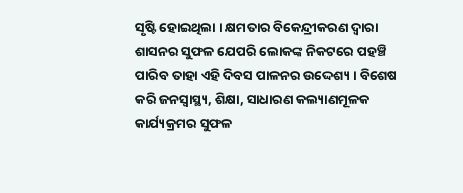ସୃଷ୍ଟି ହୋଇଥିଲା । କ୍ଷମତାର ବିକେନ୍ଦ୍ରୀକରଣ ଦ୍ୱାରା ଶାସନର ସୁଫଳ ଯେପରି ଲୋକଙ୍କ ନିକଟରେ ପହଞ୍ଚି ପାରିବ ତାହା ଏହି ଦିବସ ପାଳନର ଉଦ୍ଦେଶ୍ୟ । ବିଶେଷ କରି ଜନସ୍ୱାସ୍ଥ୍ୟ, ଶିକ୍ଷା, ସାଧାରଣ କଲ୍ୟାଣମୂଳକ କାର୍ଯ୍ୟକ୍ରମର ସୁଫଳ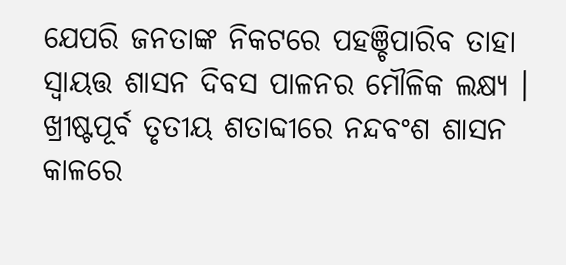ଯେପରି ଜନତାଙ୍କ ନିକଟରେ ପହଞ୍ଚିପାରିବ ତାହା ସ୍ୱାୟତ୍ତ ଶାସନ ଦିବସ ପାଳନର ମୌଳିକ ଲକ୍ଷ୍ୟ । ଖ୍ରୀଷ୍ଟପୂର୍ବ ତୃତୀୟ ଶତାବ୍ଦୀରେ ନନ୍ଦବଂଶ ଶାସନ କାଳରେ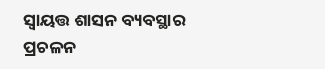ସ୍ୱାୟତ୍ତ ଶାସନ ବ୍ୟବସ୍ଥାର ପ୍ରଚଳନ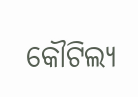କୌଟିଲ୍ୟ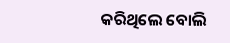କରିଥିଲେ ବୋଲି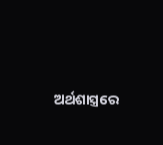ଅର୍ଥଶାସ୍ତ୍ରରେ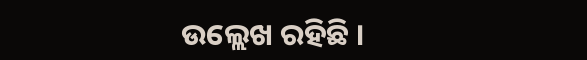ଉଲ୍ଲେଖ ରହିଛି ।